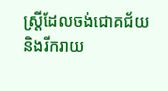ស្ត្រីដែលចង់ជោគជ័យ និងរីករាយ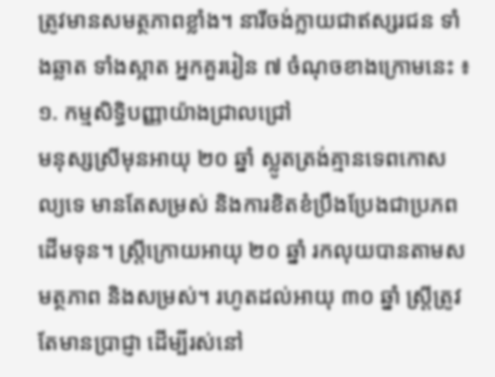ត្រូវមានសមត្ថភាពខ្លាំង។ នារីចង់ក្លាយជាឥស្សរជន ទាំងឆ្លាត ទាំងស្អាត អ្នកគួររៀន ៧ ចំណុចខាងក្រោមនេះ ៖
១. កម្មសិទ្ធិបញ្ញាយ៉ាងជ្រាលជ្រៅ
មនុស្សស្រីមុនអាយុ ២០ ឆ្នាំ ស្លូតត្រង់គ្មានទេពកោសល្យទេ មានតែសម្រស់ និងការខិតខំប្រឹងប្រែងជាប្រភពដើមទុន។ ស្ត្រីក្រោយអាយុ ២០ ឆ្នាំ រកលុយបានតាមសមត្ថភាព និងសម្រស់។ រហូតដល់អាយុ ៣០ ឆ្នាំ ស្ត្រីត្រូវតែមានប្រាជ្ញា ដើម្បីរស់នៅ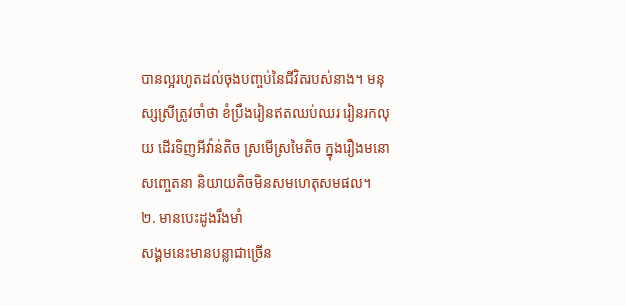បានល្អរហូតដល់ចុងបញ្ចប់នៃជីវិតរបស់នាង។ មនុស្សស្រីត្រូវចាំថា ខំប្រឹងរៀនឥតឈប់ឈរ រៀនរកលុយ ដើរទិញអីវ៉ាន់តិច ស្រមើស្រមៃតិច ក្នុងរឿងមនោសញ្ចេតនា និយាយតិចមិនសមហេតុសមផល។
២. មានបេះដូងរឹងមាំ
សង្គមនេះមានបន្លាជាច្រើន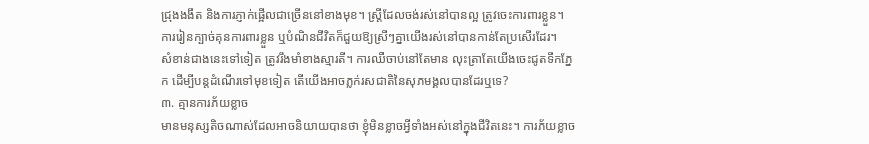ជ្រុងងងឹត និងការភ្ញាក់ផ្អើលជាច្រើននៅខាងមុខ។ ស្ត្រីដែលចង់រស់នៅបានល្អ ត្រូវចេះការពារខ្លួន។ ការរៀនក្បាច់គុនការពារខ្លួន ឬបំណិនជីវិតក៏ជួយឱ្យស្រីៗគ្នាយើងរស់នៅបានកាន់តែប្រសើរដែរ។
សំខាន់ជាងនេះទៅទៀត ត្រូវរឹងមាំខាងស្មារតី។ ការឈឺចាប់នៅតែមាន លុះត្រាតែយើងចេះជូតទឹកភ្នែក ដើម្បីបន្តដំណើរទៅមុខទៀត តើយើងអាចភ្លក់រសជាតិនៃសុភមង្គលបានដែរឬទេ?
៣. គ្មានការភ័យខ្លាច
មានមនុស្សតិចណាស់ដែលអាចនិយាយបានថា ខ្ញុំមិនខ្លាចអ្វីទាំងអស់នៅក្នុងជីវិតនេះ។ ការភ័យខ្លាច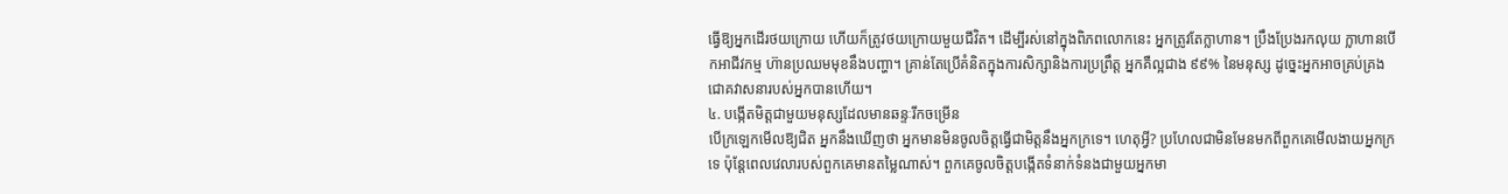ធ្វើឱ្យអ្នកដើរថយក្រោយ ហើយក៏ត្រូវថយក្រោយមួយជីវិត។ ដើម្បីរស់នៅក្នុងពិភពលោកនេះ អ្នកត្រូវតែក្លាហាន។ ប្រឹងប្រែងរកលុយ ក្លាហានបើកអាជីវកម្ម ហ៊ានប្រឈមមុខនឹងបញ្ហា។ គ្រាន់តែប្រើគំនិតក្នុងការសិក្សានិងការប្រព្រឹត្ត អ្នកគឺល្អជាង ៩៩% នៃមនុស្ស ដូច្នេះអ្នកអាចគ្រប់គ្រងជោគវាសនារបស់អ្នកបានហើយ។
៤. បង្កើតមិត្តជាមួយមនុស្សដែលមានឆន្ទៈរីកចម្រើន
បើក្រឡេកមើលឱ្យជិត អ្នកនឹងឃើញថា អ្នកមានមិនចូលចិត្តធ្វើជាមិត្តនឹងអ្នកក្រទេ។ ហេតុអ្វី? ប្រហែលជាមិនមែនមកពីពួកគេមើលងាយអ្នកក្រទេ ប៉ុន្តែពេលវេលារបស់ពួកគេមានតម្លៃណាស់។ ពួកគេចូលចិត្តបង្កើតទំនាក់ទំនងជាមួយអ្នកមា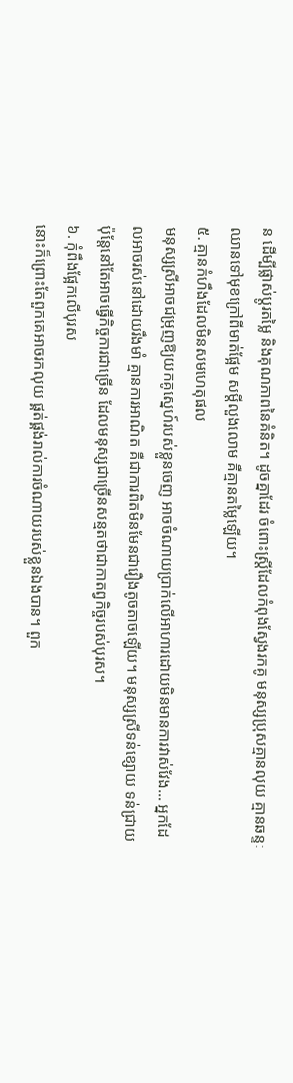ន ដើម្បីផ្លាស់ប្តូរតម្លៃ និងគុណភាពនៃគំនិត។ ដូចគ្នាដែរ ចំពោះស្ត្រីដែលកំពុងស្វែងរកគូ មនុស្សប្រុសគ្មានលុយ គ្មានឆន្ទៈឈានទៅមុខក្រៅពីមាត់ផ្អែម សម្ដីលួងលោម គឺគ្មានតម្លៃឡើយ។
៥. គ្មានកំហឹងដែលមិនសមហេតុផល
មនុស្សស្រីអាចជម្រុញឱ្យយកគូស្នេហ៍របស់ខ្លួនចេញ អាចចំណាយប្រាក់លើអាហារដោយមិនមានការវាស់វែង… អ្នកដែលអាចរស់នៅដោយរឹងមាំ គ្មានការអាណិត គឺជាការពិតមិនមែនជារឿងតូចតាចឡើយ។ មនុស្សស្រីទន់ខ្សោយ ទន់ជ្រាយ ប៉ុន្តែនៅតែអាចធ្វើកិច្ចការជាច្រើន ដែលមនុស្សជាច្រើនសន្មតថាជាកាតព្វកិច្ចរបស់បុរស។
៦. កុំពឹងផ្អែកលើបុរស
នោះក៏ព្រោះតែពួកគេអាចរកលុយ ផ្គត់ផ្គង់រាល់ការចំណាយរបស់ខ្លួនឯងបាន។ ពួក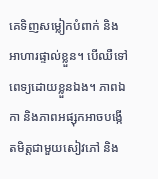គេទិញសម្លៀកបំពាក់ និងអាហារផ្ទាល់ខ្លួន។ បើឈឺទៅពេទ្យដោយខ្លួនឯង។ ភាពឯកា និងភាពអផ្សុកអាចបង្កើតមិត្តជាមួយសៀវភៅ និង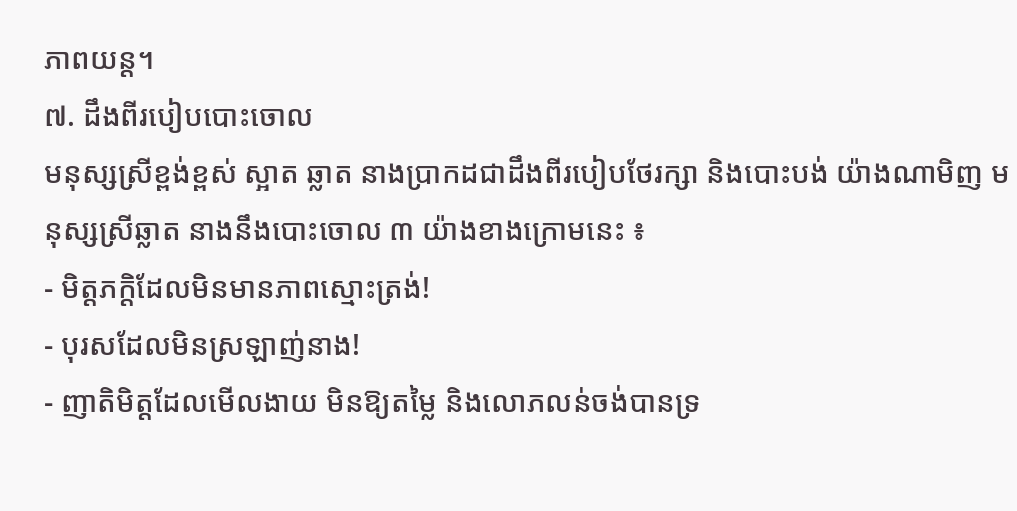ភាពយន្ត។
៧. ដឹងពីរបៀបបោះចោល
មនុស្សស្រីខ្ពង់ខ្ពស់ ស្អាត ឆ្លាត នាងប្រាកដជាដឹងពីរបៀបថែរក្សា និងបោះបង់ យ៉ាងណាមិញ មនុស្សស្រីឆ្លាត នាងនឹងបោះចោល ៣ យ៉ាងខាងក្រោមនេះ ៖
- មិត្តភក្តិដែលមិនមានភាពស្មោះត្រង់!
- បុរសដែលមិនស្រឡាញ់នាង!
- ញាតិមិត្តដែលមើលងាយ មិនឱ្យតម្លៃ និងលោភលន់ចង់បានទ្រ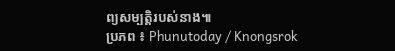ព្យសម្បត្តិរបស់នាង៕
ប្រភព ៖ Phunutoday / Knongsrok